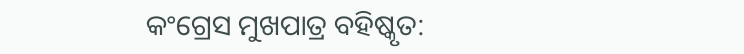କଂଗ୍ରେସ ମୁଖପାତ୍ର ବହିଷ୍କୃତ: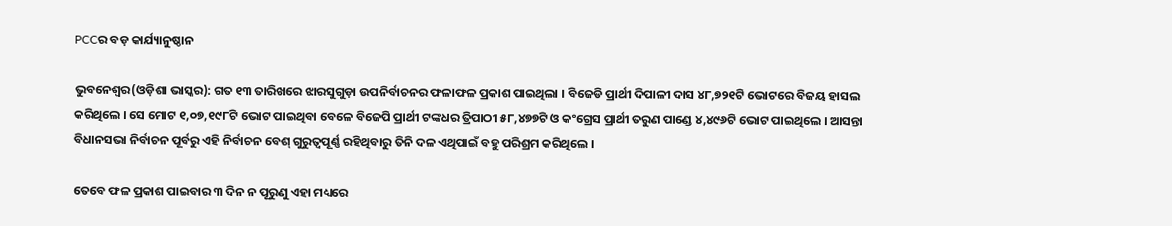PCCର ବଡ଼ କାର୍ଯ୍ୟାନୁଷ୍ଠାନ

ଭୁବନେଶ୍ୱର(ଓଡ଼ିଶା ଭାସ୍କର): ଗତ ୧୩ ତାରିଖରେ ଝାରସୁଗୁଡ଼ା ଉପନିର୍ବାଚନର ଫଳାଫଳ ପ୍ରକାଶ ପାଇଥିଲା । ବିଜେଡି ପ୍ରାର୍ଥୀ ଦିପାଳୀ ଦାସ ୪୮,୭୨୧ଟି ଭୋଟରେ ବିଜୟ ହାସଲ କରିଥିଲେ । ସେ ମୋଟ ୧,୦୭,୧୯୮ଟି ଭୋଟ ପାଇଥିବା ବେଳେ ବିଜେପି ପ୍ରାର୍ଥୀ ଟଙ୍କଧର ତ୍ରିପାଠୀ ୫୮,୪୭୭ଟି ଓ କଂଗ୍ରେସ ପ୍ରାର୍ଥୀ ତରୁଣ ପାଣ୍ଡେ ୪,୪୯୬ଟି ଭୋଟ ପାଇଥିଲେ । ଆସନ୍ତା ବିଧାନସଭା ନିର୍ବାଚନ ପୂର୍ବରୁ ଏହି ନିର୍ବାଚନ ବେଶ୍ ଗୁରୁତ୍ୱପୂର୍ଣ୍ଣ ରହିଥିବାରୁ ତିନି ଦଳ ଏଥିପାଇଁ ବହୁ ପରିଶ୍ରମ କରିଥିଲେ ।

ତେବେ ଫଳ ପ୍ରକାଶ ପାଇବାର ୩ ଦିନ ନ ପୂରୁଣୁ ଏହା ମଧ୍ୟରେ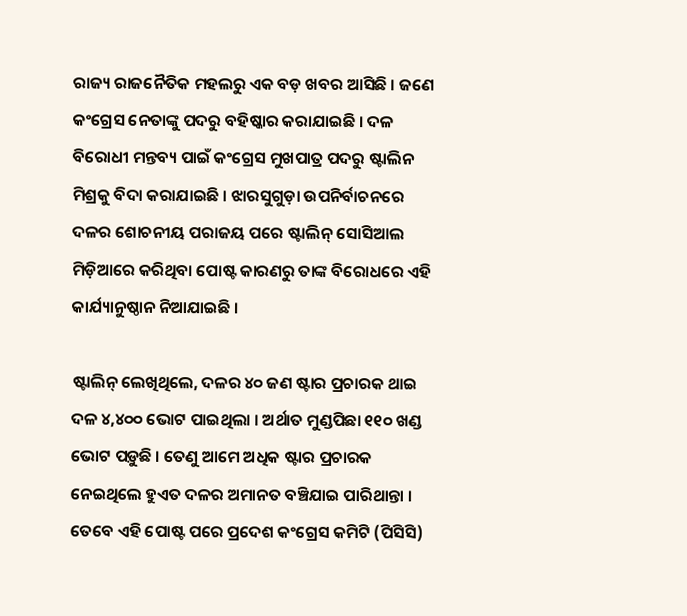ରାଜ୍ୟ ରାଜନୈତିକ ମହଲରୁ ଏକ ବଡ଼ ଖବର ଆସିଛି । ଜଣେ କଂଗ୍ରେସ ନେତାଙ୍କୁ ପଦରୁ ବହିଷ୍କାର କରାଯାଇଛି । ଦଳ ବିରୋଧୀ ମନ୍ତବ୍ୟ ପାଇଁ କଂଗ୍ରେସ ମୁଖପାତ୍ର ପଦରୁ ଷ୍ଟାଲିନ ମିଶ୍ରକୁ ବିଦା କରାଯାଇଛି । ଝାରସୁଗୁଡ଼ା ଉପନିର୍ବାଚନରେ ଦଳର ଶୋଚନୀୟ ପରାଜୟ ପରେ ଷ୍ଟାଲିନ୍ ସୋସିଆଲ ମିଡ଼ିଆରେ କରିଥିବା ପୋଷ୍ଟ କାରଣରୁ ତାଙ୍କ ବିରୋଧରେ ଏହି କାର୍ଯ୍ୟାନୁଷ୍ଠାନ ନିଆଯାଇଛି ।

ଷ୍ଟାଲିନ୍ ଲେଖିଥିଲେ, ଦଳର ୪୦ ଜଣ ଷ୍ଟାର ପ୍ରଚାରକ ଥାଇ ଦଳ ୪,୪୦୦ ଭୋଟ ପାଇଥିଲା । ଅର୍ଥାତ ମୁଣ୍ଡପିଛା ୧୧୦ ଖଣ୍ଡ ଭୋଟ ପଡ଼ୁଛି । ତେଣୁ ଆମେ ଅଧିକ ଷ୍ଟାର ପ୍ରଚାରକ ନେଇଥିଲେ ହୁଏତ ଦଳର ଅମାନତ ବଞ୍ଚିଯାଇ ପାରିଥାନ୍ତା । ତେବେ ଏହି ପୋଷ୍ଟ ପରେ ପ୍ରଦେଶ କଂଗ୍ରେସ କମିଟି (ପିସିସି)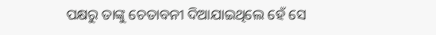ପକ୍ଷରୁ ତାଙ୍କୁ ଚେତାବନୀ ଦିଆଯାଇଥିଲେ ହେଁ ସେ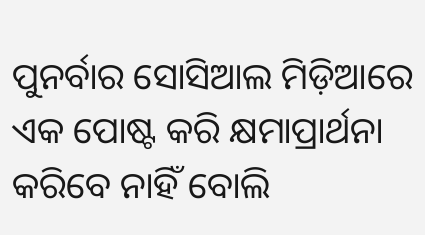ପୁନର୍ବାର ସୋସିଆଲ ମିଡ଼ିଆରେ ଏକ ପୋଷ୍ଟ କରି କ୍ଷମାପ୍ରାର୍ଥନା କରିବେ ନାହିଁ ବୋଲି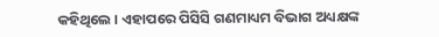କହିଥିଲେ । ଏହାପରେ ପିସିସି ଗଣମାଧ୍ୟମ ବିଭାଗ ଅଧ୍ୟକ୍ଷଙ୍କ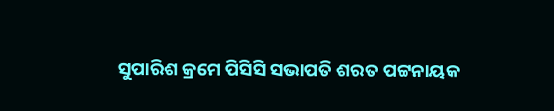ସୁପାରିଶ କ୍ରମେ ପିସିସି ସଭାପତି ଶରତ ପଟ୍ଟନାୟକ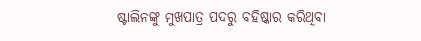ଷ୍ଟାଲିନଙ୍କୁ ମୁଖପାତ୍ର ପଦରୁ ବହିଷ୍କାର କରିଥିବା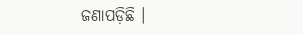ଜଣାପଡ଼ିଛି ।